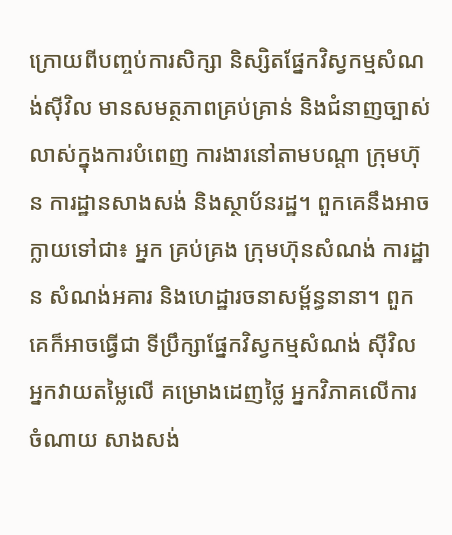ក្រោយពីបញ្ចប់ការសិក្សា និស្សិតផ្នែកវិស្វកម្មសំណង់សុីវិល មានសមត្ថភាពគ្រប់គ្រាន់ និងជំនាញច្បាស់លាស់ក្នុងការបំពេញ ការងារនៅតាមបណ្តា ក្រុមហ៊ុន ការដ្ឋានសាងសង់ និងស្ថាប័នរដ្ឋ។ ពួកគេនឹងអាចក្លាយទៅជា៖ អ្នក គ្រប់គ្រង ក្រុមហ៊ុនសំណង់ ការដ្ឋាន សំណង់អគារ និងហេដ្ឋារចនាសម្ព័ន្ធនានា។ ពួកគេក៏អាចធ្វើជា ទីប្រឹក្សាផ្នែកវិស្វកម្មសំណង់ ស៊ីវិល អ្នកវាយតម្លៃលើ គម្រោងដេញថ្លៃ អ្នកវិភាគលើការ ចំណាយ សាងសង់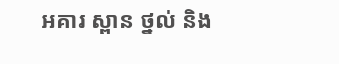អគារ ស្ពាន ថ្នល់ និង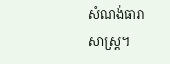សំណង់ធារាសាស្រ្ត។